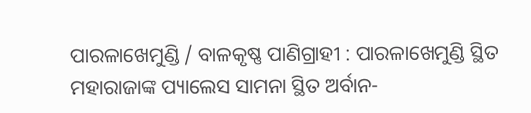ପାରଳାଖେମୁଣ୍ଡି / ବାଳକୃଷ୍ଣ ପାଣିଗ୍ରାହୀ : ପାରଳାଖେମୁଣ୍ଡି ସ୍ଥିତ ମହାରାଜାଙ୍କ ପ୍ୟାଲେସ ସାମନା ସ୍ଥିତ ଅର୍ବାନ-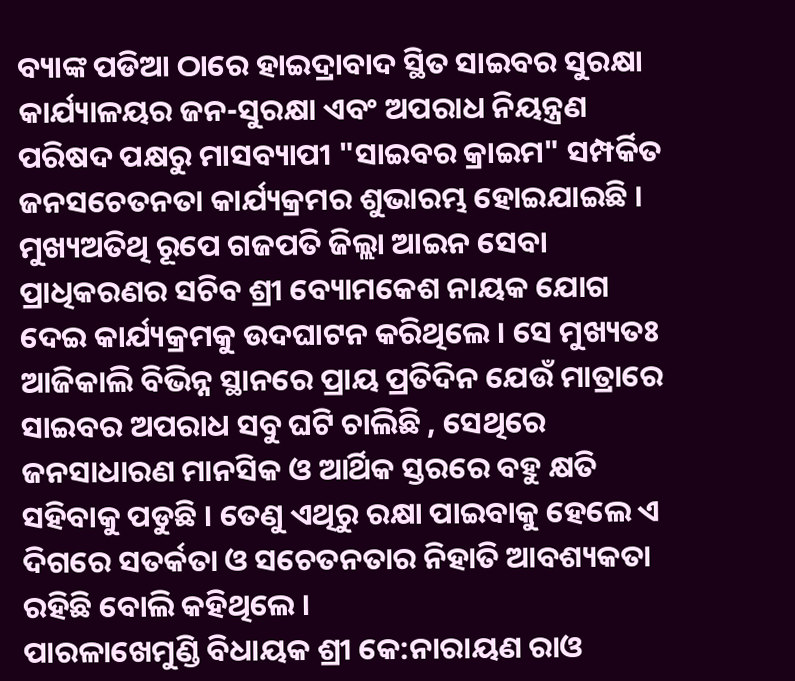ବ୍ୟାଙ୍କ ପଡିଆ ଠାରେ ହାଇଦ୍ରାବାଦ ସ୍ଥିତ ସାଇବର ସୁରକ୍ଷା କାର୍ଯ୍ୟାଳୟର ଜନ-ସୁରକ୍ଷା ଏବଂ ଅପରାଧ ନିୟନ୍ତ୍ରଣ ପରିଷଦ ପକ୍ଷରୁ ମାସବ୍ୟାପୀ "ସାଇବର କ୍ରାଇମ" ସମ୍ପର୍କିତ ଜନସଚେତନତା କାର୍ଯ୍ୟକ୍ରମର ଶୁଭାରମ୍ଭ ହୋଇଯାଇଛି ।
ମୁଖ୍ୟଅତିଥି ରୂପେ ଗଜପତି ଜିଲ୍ଲା ଆଇନ ସେବା ପ୍ରାଧିକରଣର ସଚିବ ଶ୍ରୀ ବ୍ୟୋମକେଶ ନାୟକ ଯୋଗ ଦେଇ କାର୍ଯ୍ୟକ୍ରମକୁ ଉଦଘାଟନ କରିଥିଲେ । ସେ ମୁଖ୍ୟତଃ ଆଜିକାଲି ବିଭିନ୍ନ ସ୍ଥାନରେ ପ୍ରାୟ ପ୍ରତିଦିନ ଯେଉଁ ମାତ୍ରାରେ ସାଇବର ଅପରାଧ ସବୁ ଘଟି ଚାଲିଛି , ସେଥିରେ ଜନସାଧାରଣ ମାନସିକ ଓ ଆର୍ଥିକ ସ୍ତରରେ ବହୁ କ୍ଷତି ସହିବାକୁ ପଡୁଛି । ତେଣୁ ଏଥିରୁ ରକ୍ଷା ପାଇବାକୁ ହେଲେ ଏ ଦିଗରେ ସତର୍କତା ଓ ସଚେତନତାର ନିହାତି ଆବଶ୍ୟକତା ରହିଛି ବୋଲି କହିଥିଲେ ।
ପାରଳାଖେମୁଣ୍ଡି ବିଧାୟକ ଶ୍ରୀ କେ:ନାରାୟଣ ରାଓ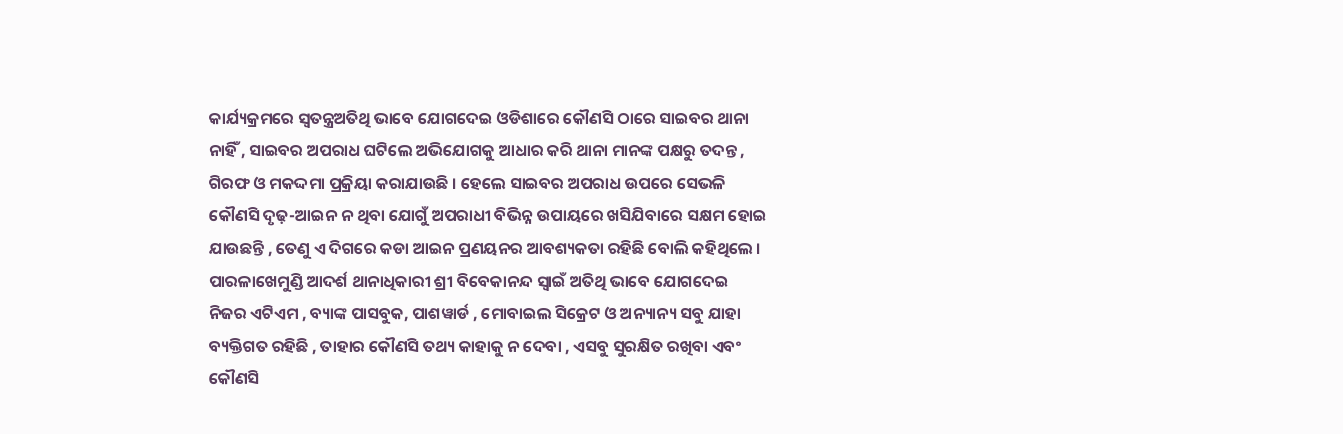କାର୍ଯ୍ୟକ୍ରମରେ ସ୍ଵତନ୍ତ୍ରଅତିଥି ଭାବେ ଯୋଗଦେଇ ଓଡିଶାରେ କୌଣସି ଠାରେ ସାଇବର ଥାନା ନାହିଁ , ସାଇବର ଅପରାଧ ଘଟିଲେ ଅଭିଯୋଗକୁ ଆଧାର କରି ଥାନା ମାନଙ୍କ ପକ୍ଷରୁ ତଦନ୍ତ , ଗିରଫ ଓ ମକଦ୍ଦମା ପ୍ରକ୍ରିୟା କରାଯାଉଛି । ହେଲେ ସାଇବର ଅପରାଧ ଉପରେ ସେଭଳି କୌଣସି ଦୃଢ଼-ଆଇନ ନ ଥିବା ଯୋଗୁଁ ଅପରାଧୀ ବିଭିନ୍ନ ଉପାୟରେ ଖସିଯିବାରେ ସକ୍ଷମ ହୋଇ ଯାଉଛନ୍ତି , ତେଣୁ ଏ ଦିଗରେ କଡା ଆଇନ ପ୍ରଣୟନର ଆବଶ୍ୟକତା ରହିଛି ବୋଲି କହିଥିଲେ ।
ପାରଳାଖେମୁଣ୍ଡି ଆଦର୍ଶ ଥାନାଧିକାରୀ ଶ୍ରୀ ବିବେକାନନ୍ଦ ସ୍ବାଇଁ ଅତିଥି ଭାବେ ଯୋଗଦେଇ ନିଜର ଏଟିଏମ , ବ୍ୟାଙ୍କ ପାସବୁକ, ପାଶୱାର୍ଡ , ମୋବାଇଲ ସିକ୍ରେଟ ଓ ଅନ୍ୟାନ୍ୟ ସବୁ ଯାହା ବ୍ୟକ୍ତିଗତ ରହିଛି , ତାହାର କୌଣସି ତଥ୍ୟ କାହାକୁ ନ ଦେବା , ଏସବୁ ସୁରକ୍ଷିତ ରଖିବା ଏବଂ କୌଣସି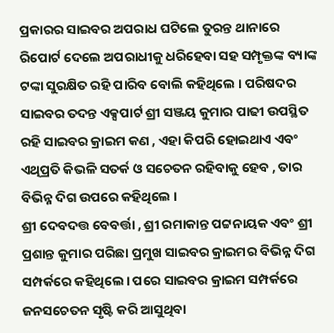ପ୍ରକାରର ସାଇବର ଅପରାଧ ଘଟିଲେ ତୁରନ୍ତ ଥାନାରେ ରିପୋର୍ଟ ଦେଲେ ଅପରାଧୀକୁ ଧରିହେବା ସହ ସମ୍ପୃକ୍ତଙ୍କ ବ୍ୟାଙ୍କ ଟଙ୍କା ସୁରକ୍ଷିତ ରହି ପାରିବ ବୋଲି କହିଥିଲେ । ପରିଷଦର ସାଇବର ତଦନ୍ତ ଏକ୍ସପାର୍ଟ ଶ୍ରୀ ସଞ୍ଜୟ କୁମାର ପାଢୀ ଉପସ୍ଥିତ ରହି ସାଇବର କ୍ରାଇମ କଣ , ଏହା କିପରି ହୋଇଥାଏ ଏବଂ ଏଥିପ୍ରତି କିଭଳି ସତର୍କ ଓ ସଚେତନ ରହିବାକୁ ହେବ , ତାର ବିଭିନ୍ନ ଦିଗ ଉପରେ କହିଥିଲେ ।
ଶ୍ରୀ ଦେବଦତ୍ତ ବେବର୍ତ୍ତା , ଶ୍ରୀ ରମାକାନ୍ତ ପଟ୍ଟନାୟକ ଏବଂ ଶ୍ରୀ ପ୍ରଶାନ୍ତ କୁମାର ପରିଛା ପ୍ରମୁଖ ସାଇବର କ୍ରାଇମର ବିଭିନ୍ନ ଦିଗ ସମ୍ପର୍କରେ କହିଥିଲେ। ପରେ ସାଇବର କ୍ରାଇମ ସମ୍ପର୍କରେ ଜନସଚେତନ ସୃଷ୍ଟି କରି ଆସୁଥିବା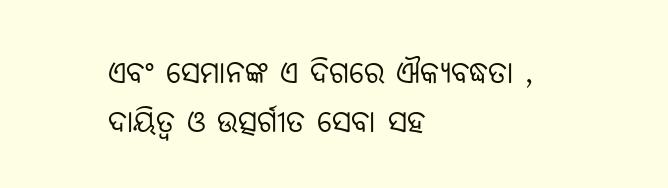ଏବଂ ସେମାନଙ୍କ ଏ ଦିଗରେ ଐକ୍ୟବଦ୍ଧତା , ଦାୟିତ୍ୱ ଓ ଉତ୍ସର୍ଗୀତ ସେବା ସହ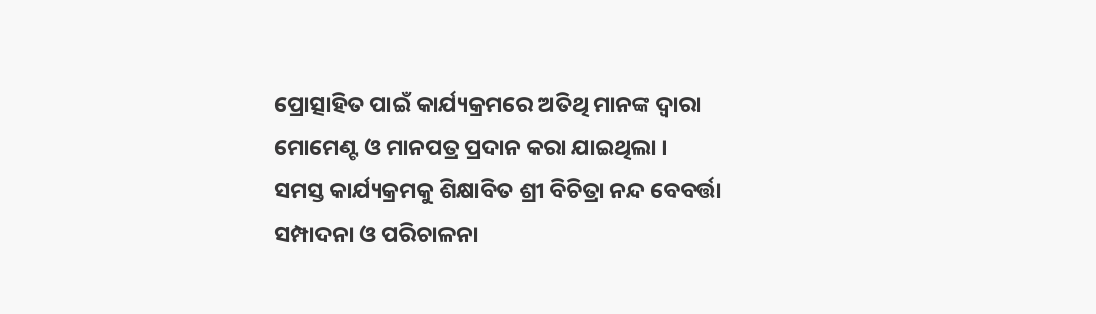ପ୍ରୋତ୍ସାହିତ ପାଇଁ କାର୍ଯ୍ୟକ୍ରମରେ ଅତିଥି ମାନଙ୍କ ଦ୍ୱାରା ମୋମେଣ୍ଟ ଓ ମାନପତ୍ର ପ୍ରଦାନ କରା ଯାଇଥିଲା ।
ସମସ୍ତ କାର୍ଯ୍ୟକ୍ରମକୁ ଶିକ୍ଷାବିତ ଶ୍ରୀ ବିଚିତ୍ରା ନନ୍ଦ ବେବର୍ତ୍ତା ସମ୍ପାଦନା ଓ ପରିଚାଳନା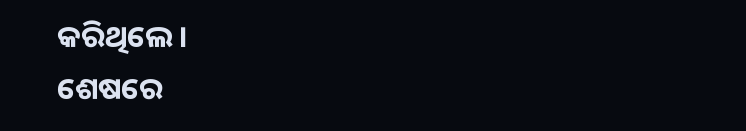କରିଥିଲେ ।
ଶେଷରେ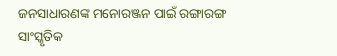ଜନସାଧାରଣଙ୍କ ମନୋରଞ୍ଜନ ପାଇଁ ରଙ୍ଗାରଙ୍ଗ ସାଂସ୍କୃତିକ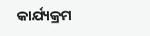କାର୍ଯ୍ୟକ୍ରମ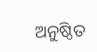ଅନୁଷ୍ଠିତ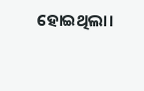ହୋଇଥିଲା।